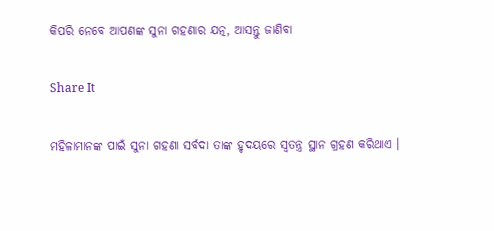କିପରି ନେବେ ଆପଣଙ୍କ ସୁନା ଗହଣାର ଯତ୍ନ, ଆସନ୍ତୁ ଜାଣିବା

Share It

ମହିଳାମାନଙ୍କ ପାଇଁ ସୁନା ଗହଣା ସର୍ବଦା ତାଙ୍କ ହୃଦୟରେ ସ୍ୱତନ୍ତ୍ର ସ୍ଥାନ ଗ୍ରହଣ କରିଥାଏ ।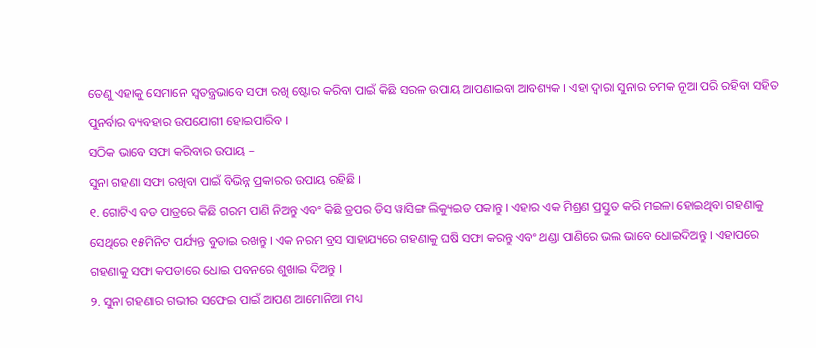ତେଣୁ ଏହାକୁ ସେମାନେ ସ୍ୱତନ୍ତ୍ରଭାବେ ସଫା ରଖି ଷ୍ଟୋର କରିବା ପାଇଁ କିଛି ସରଳ ଉପାୟ ଆପଣାଇବା ଆବଶ୍ୟକ । ଏହା ଦ୍ୱାରା ସୁନାର ଚମକ ନୂଆ ପରି ରହିବା ସହିତ ପୁନର୍ବାର ବ୍ୟବହାର ଉପଯୋଗୀ ହୋଇପାରିବ ।
ସଠିକ ଭାବେ ସଫା କରିବାର ଉପାୟ –
ସୁନା ଗହଣା ସଫା ରଖିବା ପାଇଁ ବିଭିନ୍ନ ପ୍ରକାରର ଉପାୟ ରହିଛି ।
୧. ଗୋଟିଏ ବଡ ପାତ୍ରରେ କିଛି ଗରମ ପାଣି ନିଅନ୍ତୁ ଏବଂ କିଛି ଡ୍ରପର ଡିସ ୱାସିଙ୍ଗ ଲିକ୍ୟୁଇଡ ପକାନ୍ତୁ । ଏହାର ଏକ ମିଶ୍ରଣ ପ୍ରସ୍ତୁତ କରି ମଇଳା ହୋଇଥିବା ଗହଣାକୁ ସେଥିରେ ୧୫ମିନିଟ ପର୍ଯ୍ୟନ୍ତ ବୁଡାଇ ରଖନ୍ତୁ । ଏକ ନରମ ବ୍ରସ ସାହାଯ୍ୟରେ ଗହଣାକୁ ଘଷି ସଫା କରନ୍ତୁ ଏବଂ ଥଣ୍ଡା ପାଣିରେ ଭଲ ଭାବେ ଧୋଇଦିଅନ୍ତୁ । ଏହାପରେ ଗହଣାକୁ ସଫା କପଡାରେ ଧୋଇ ପବନରେ ଶୁଖାଇ ଦିଅନ୍ତୁ ।
୨. ସୁନା ଗହଣାର ଗଭୀର ସଫେଇ ପାଇଁ ଆପଣ ଆମୋନିଆ ମଧ୍ୟ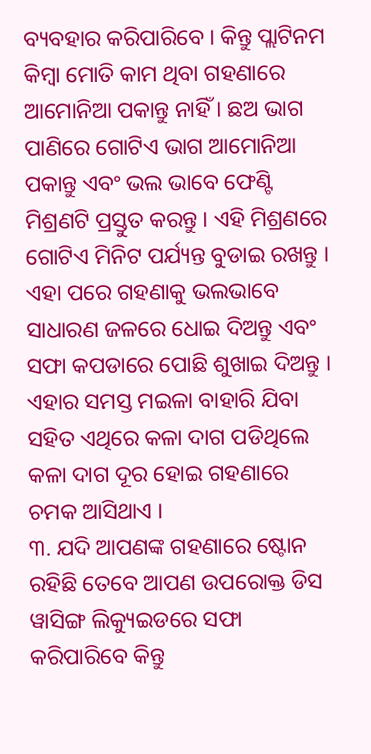ବ୍ୟବହାର କରିପାରିବେ । କିନ୍ତୁ ପ୍ଲାଟିନମ କିମ୍ବା ମୋତି କାମ ଥିବା ଗହଣାରେ ଆମୋନିଆ ପକାନ୍ତୁ ନାହିଁ । ଛଅ ଭାଗ ପାଣିରେ ଗୋଟିଏ ଭାଗ ଆମୋନିଆ ପକାନ୍ତୁ ଏବଂ ଭଲ ଭାବେ ଫେଣ୍ଟି ମିଶ୍ରଣଟି ପ୍ରସ୍ତୁତ କରନ୍ତୁ । ଏହି ମିଶ୍ରଣରେ ଗୋଟିଏ ମିନିଟ ପର୍ଯ୍ୟନ୍ତ ବୁଡାଇ ରଖନ୍ତୁ । ଏହା ପରେ ଗହଣାକୁ ଭଲଭାବେ ସାଧାରଣ ଜଳରେ ଧୋଇ ଦିଅନ୍ତୁ ଏବଂ ସଫା କପଡାରେ ପୋଛି ଶୁଖାଇ ଦିଅନ୍ତୁ । ଏହାର ସମସ୍ତ ମଇଳା ବାହାରି ଯିବା ସହିତ ଏଥିରେ କଳା ଦାଗ ପଡିଥିଲେ କଳା ଦାଗ ଦୂର ହୋଇ ଗହଣାରେ ଚମକ ଆସିଥାଏ ।
୩. ଯଦି ଆପଣଙ୍କ ଗହଣାରେ ଷ୍ଟୋନ ରହିଛି ତେବେ ଆପଣ ଉପରୋକ୍ତ ଡିସ ୱାସିଙ୍ଗ ଲିକ୍ୟୁଇଡରେ ସଫା କରିପାରିବେ କିନ୍ତୁ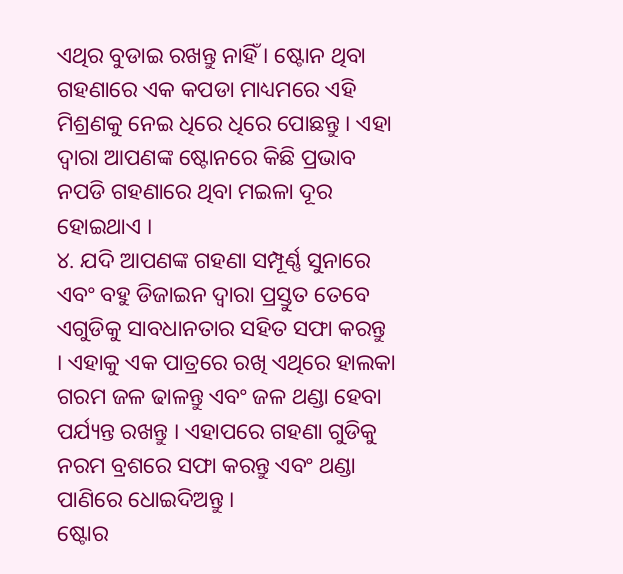ଏଥିର ବୁଡାଇ ରଖନ୍ତୁ ନାହିଁ । ଷ୍ଟୋନ ଥିବା ଗହଣାରେ ଏକ କପଡା ମାଧ୍ୟମରେ ଏହି ମିଶ୍ରଣକୁ ନେଇ ଧିରେ ଧିରେ ପୋଛନ୍ତୁ । ଏହା ଦ୍ୱାରା ଆପଣଙ୍କ ଷ୍ଟୋନରେ କିଛି ପ୍ରଭାବ ନପଡି ଗହଣାରେ ଥିବା ମଇଳା ଦୂର ହୋଇଥାଏ ।
୪. ଯଦି ଆପଣଙ୍କ ଗହଣା ସମ୍ପୂର୍ଣ୍ଣ ସୁନାରେ ଏବଂ ବହୁ ଡିଜାଇନ ଦ୍ୱାରା ପ୍ରସ୍ତୁତ ତେବେ ଏଗୁଡିକୁ ସାବଧାନତାର ସହିତ ସଫା କରନ୍ତୁ । ଏହାକୁ ଏକ ପାତ୍ରରେ ରଖି ଏଥିରେ ହାଲକା ଗରମ ଜଳ ଢାଳନ୍ତୁ ଏବଂ ଜଳ ଥଣ୍ଡା ହେବା ପର୍ଯ୍ୟନ୍ତ ରଖନ୍ତୁ । ଏହାପରେ ଗହଣା ଗୁଡିକୁ ନରମ ବ୍ରଶରେ ସଫା କରନ୍ତୁ ଏବଂ ଥଣ୍ଡା ପାଣିରେ ଧୋଇଦିଅନ୍ତୁ ।
ଷ୍ଟୋର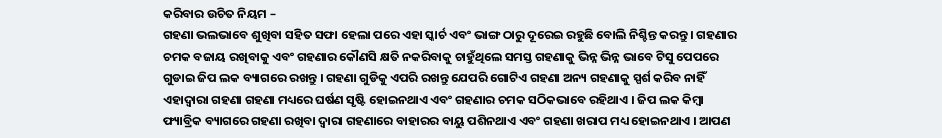କରିବାର ଉଚିତ ନିୟମ –
ଗହଣା ଭଲଭାବେ ଶୁଖିବା ସହିତ ସଫା ହେଲା ପରେ ଏହା ସ୍କାର୍ଚ ଏବଂ ଭାଙ୍ଗ ଠାରୁ ଦୂରେଇ ରହୁଛି ବୋଲି ନିଶ୍ଚିନ୍ତ କରନ୍ତୁ । ଗହଣାର ଚମକ ବଜାୟ ରଖିବାକୁ ଏବଂ ଗହଣାର କୌଣସି କ୍ଷତି ନକରିବାକୁ ଚାହୁଁଥିଲେ ସମସ୍ତ ଗହଣାକୁ ଭିନ୍ନ ଭିନ୍ନ ଭାବେ ଟିସୁ ପେପରେ ଗୁଡାଇ ଜିପ ଲକ ବ୍ୟାଗରେ ରଖନ୍ତୁ । ଗହଣା ଗୁଡିକୁ ଏପରି ରଖନ୍ତୁ ଯେପରି ଗୋଟିଏ ଗହଣା ଅନ୍ୟ ଗହଣାକୁ ସ୍ପର୍ଶ କରିବ ନାହିଁ ଏହାଦ୍ୱାରା ଗହଣା ଗହଣା ମଧ୍ୟରେ ଘର୍ଷଣ ସୃଷ୍ଟି ହୋଇନଥାଏ ଏବଂ ଗହଣାର ଚମକ ସଠିକଭାବେ ରହିଥାଏ । ଜିପ ଲକ କିମ୍ବା ଫ୍ୟାବ୍ରିକ ବ୍ୟାଗରେ ଗହଣା ରଖିବା ଦ୍ୱାରା ଗହଣାରେ ବାହାରର ବାୟୁ ପଶିନଥାଏ ଏବଂ ଗହଣା ଖରାପ ମଧ୍ୟ ହୋଇନଥାଏ । ଆପଣ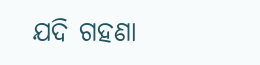ଯଦି ଗହଣା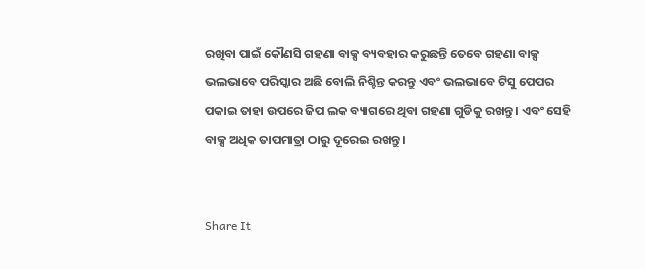ରଖିବା ପାଇଁ କୌଣସି ଗହଣା ବାକ୍ସ ବ୍ୟବହାର କରୁଛନ୍ତି ତେବେ ଗହଣା ବାକ୍ସ ଭଲଭାବେ ପରିସ୍କାର ଅଛି ବୋଲି ନିଶ୍ଚିନ୍ତ କରନ୍ତୁ ଏବଂ ଭଲଭାବେ ଟିସୁ ପେପର ପକାଇ ତାହା ଉପରେ ଜିପ ଲକ ବ୍ୟାଗରେ ଥିବା ଗହଣା ଗୁଡିକୁ ରଖନ୍ତୁ । ଏବଂ ସେହି ବାକ୍ସ ଅଧିକ ତାପମାତ୍ରା ଠାରୁ ଦୂରେଇ ରଖନ୍ତୁ ।


Share It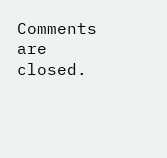Comments are closed.